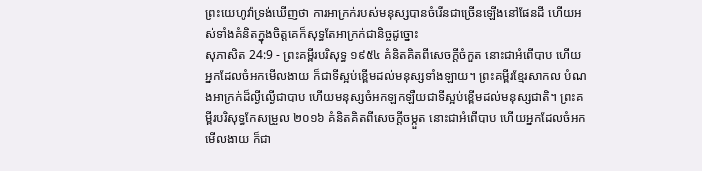ព្រះយេហូវ៉ាទ្រង់ឃើញថា ការអាក្រក់របស់មនុស្សបានចំរើនជាច្រើនឡើងនៅផែនដី ហើយអស់ទាំងគំនិតក្នុងចិត្តគេក៏សុទ្ធតែអាក្រក់ជានិច្ចដូច្នោះ
សុភាសិត 24:9 - ព្រះគម្ពីរបរិសុទ្ធ ១៩៥៤ គំនិតគិតពីសេចក្ដីចំកួត នោះជាអំពើបាប ហើយអ្នកដែលចំអកមើលងាយ ក៏ជាទីស្អប់ខ្ពើមដល់មនុស្សទាំងឡាយ។ ព្រះគម្ពីរខ្មែរសាកល បំណងអាក្រក់ដ៏ល្ងីល្ងើជាបាប ហើយមនុស្សចំអកឡកឡឺយជាទីស្អប់ខ្ពើមដល់មនុស្សជាតិ។ ព្រះគម្ពីរបរិសុទ្ធកែសម្រួល ២០១៦ គំនិតគិតពីសេចក្ដីចម្កួត នោះជាអំពើបាប ហើយអ្នកដែលចំអកមើលងាយ ក៏ជា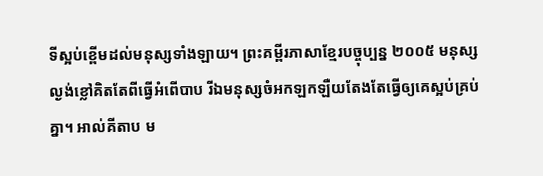ទីស្អប់ខ្ពើមដល់មនុស្សទាំងឡាយ។ ព្រះគម្ពីរភាសាខ្មែរបច្ចុប្បន្ន ២០០៥ មនុស្សល្ងង់ខ្លៅគិតតែពីធ្វើអំពើបាប រីឯមនុស្សចំអកឡកឡឺយតែងតែធ្វើឲ្យគេស្អប់គ្រប់គ្នា។ អាល់គីតាប ម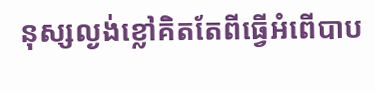នុស្សល្ងង់ខ្លៅគិតតែពីធ្វើអំពើបាប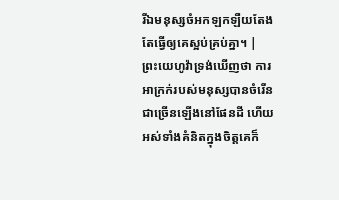រីឯមនុស្សចំអកឡកឡឺយតែងតែធ្វើឲ្យគេស្អប់គ្រប់គ្នា។ |
ព្រះយេហូវ៉ាទ្រង់ឃើញថា ការអាក្រក់របស់មនុស្សបានចំរើនជាច្រើនឡើងនៅផែនដី ហើយអស់ទាំងគំនិតក្នុងចិត្តគេក៏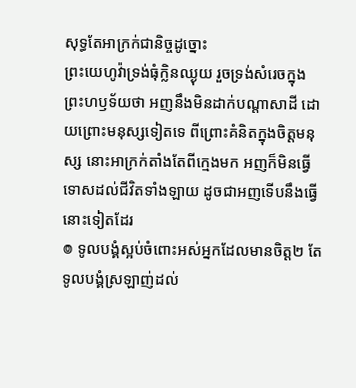សុទ្ធតែអាក្រក់ជានិច្ចដូច្នោះ
ព្រះយេហូវ៉ាទ្រង់ធុំក្លិនឈ្ងុយ រួចទ្រង់សំរេចក្នុងព្រះហឫទ័យថា អញនឹងមិនដាក់បណ្តាសាដី ដោយព្រោះមនុស្សទៀតទេ ពីព្រោះគំនិតក្នុងចិត្តមនុស្ស នោះអាក្រក់តាំងតែពីក្មេងមក អញក៏មិនធ្វើទោសដល់ជីវិតទាំងឡាយ ដូចជាអញទើបនឹងធ្វើនោះទៀតដែរ
៙ ទូលបង្គំស្អប់ចំពោះអស់អ្នកដែលមានចិត្ត២ តែទូលបង្គំស្រឡាញ់ដល់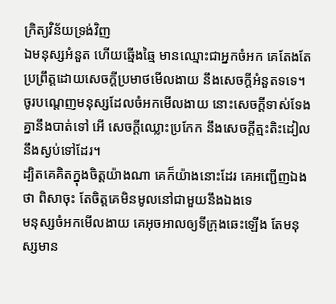ក្រិត្យវិន័យទ្រង់វិញ
ឯមនុស្សអំនួត ហើយឆ្មើងឆ្មៃ មានឈ្មោះជាអ្នកចំអក គេតែងតែប្រព្រឹត្តដោយសេចក្ដីប្រមាថមើលងាយ នឹងសេចក្ដីអំនួតទទេ។
ចូរបណ្តេញមនុស្សដែលចំអកមើលងាយ នោះសេចក្ដីទាស់ទែងគ្នានឹងបាត់ទៅ អើ សេចក្ដីឈ្លោះប្រកែក នឹងសេចក្ដីត្មះតិះដៀលនឹងស្ងប់ទៅដែរ។
ដ្បិតគេគិតក្នុងចិត្តយ៉ាងណា គេក៏យ៉ាងនោះដែរ គេអញ្ជើញឯងថា ពិសាចុះ តែចិត្តគេមិនមូលនៅជាមួយនឹងឯងទេ
មនុស្សចំអកមើលងាយ គេអុចអាលឲ្យទីក្រុងឆេះឡើង តែមនុស្សមាន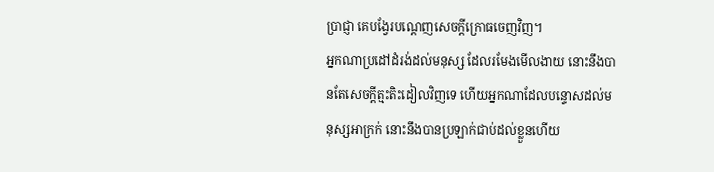ប្រាជ្ញា គេបង្វែរបណ្តេញសេចក្ដីក្រោធចេញវិញ។
អ្នកណាប្រដៅដំរង់ដល់មនុស្ស ដែលរមែងមើលងាយ នោះនឹងបានតែសេចក្ដីត្មះតិះដៀលវិញទេ ហើយអ្នកណាដែលបន្ទោសដល់មនុស្សអាក្រក់ នោះនឹងបានប្រឡាក់ជាប់ដល់ខ្លួនហើយ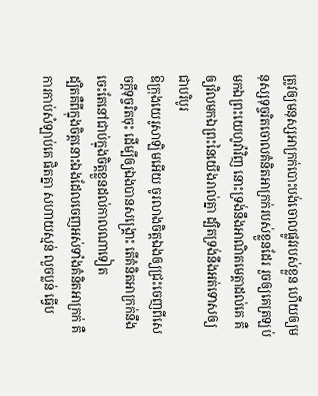ត្រូវឲ្យមនុស្សអាក្រក់បោះបង់ចោលផ្លូវរបស់ខ្លួន ហើយឲ្យមនុស្សទុច្ចរិតចោលគំនិតអាក្រក់របស់ខ្លួនដែរ រួចឲ្យគេត្រឡប់មកឯព្រះយេហូវ៉ាវិញ នោះទ្រង់នឹងអាណិតមេត្តាដល់គេ គឺឲ្យវិលមកឯព្រះនៃយើងរាល់គ្នា ដ្បិតទ្រង់នឹងអត់ទោសឲ្យជាបរិបូរ
ឱក្រុងយេរូសាឡិមអើយ ចូរលាងចិត្តឯងឲ្យជ្រះចេញពីសេចក្ដីទុច្ចរិតចុះ ដើម្បីឲ្យឯងបានសង្គ្រោះ តើគំនិតអាក្រក់នឹងចេះតែនៅជាប់ក្នុងចិត្តខ្លួនដល់កាលណាទៀត
ដ្បិតគឺពីក្នុងចិត្តនោះឯងដែលចេញអស់ទាំងគំនិតអាក្រក់ គឺការកាប់សំឡាប់គេ ផិតគ្នា សហាយស្មន់ លួចប្លន់ ធ្វើប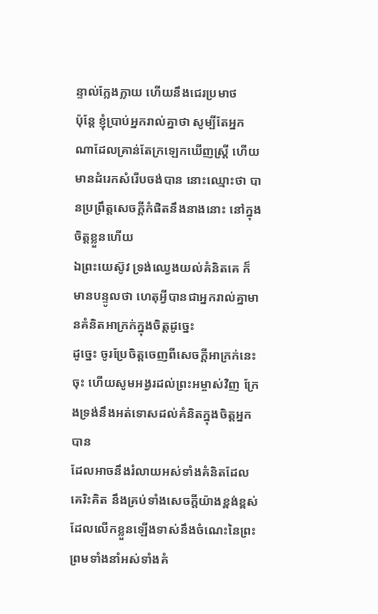ន្ទាល់ក្លែងក្លាយ ហើយនឹងជេរប្រមាថ
ប៉ុន្តែ ខ្ញុំប្រាប់អ្នករាល់គ្នាថា សូម្បីតែអ្នកណាដែលគ្រាន់តែក្រឡេកឃើញស្ត្រី ហើយមានដំរេកសំរើបចង់បាន នោះឈ្មោះថា បានប្រព្រឹត្តសេចក្ដីកំផិតនឹងនាងនោះ នៅក្នុងចិត្តខ្លួនហើយ
ឯព្រះយេស៊ូវ ទ្រង់ឈ្វេងយល់គំនិតគេ ក៏មានបន្ទូលថា ហេតុអ្វីបានជាអ្នករាល់គ្នាមានគំនិតអាក្រក់ក្នុងចិត្តដូច្នេះ
ដូច្នេះ ចូរប្រែចិត្តចេញពីសេចក្ដីអាក្រក់នេះចុះ ហើយសូមអង្វរដល់ព្រះអម្ចាស់វិញ ក្រែងទ្រង់នឹងអត់ទោសដល់គំនិតក្នុងចិត្តអ្នកបាន
ដែលអាចនឹងរំលាយអស់ទាំងគំនិតដែលគេរិះគិត នឹងគ្រប់ទាំងសេចក្ដីយ៉ាងខ្ពង់ខ្ពស់ ដែលលើកខ្លួនឡើងទាស់នឹងចំណេះនៃព្រះ ព្រមទាំងនាំអស់ទាំងគំ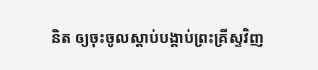និត ឲ្យចុះចូលស្តាប់បង្គាប់ព្រះគ្រីស្ទវិញ